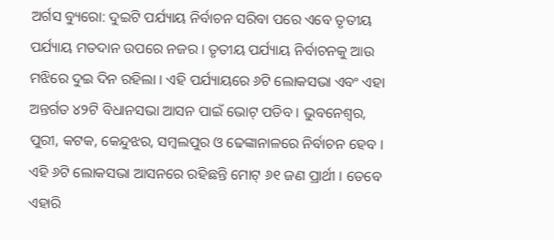ଅର୍ଗସ ବ୍ୟୁରୋ: ଦୁଇଟି ପର୍ଯ୍ୟାୟ ନିର୍ବାଚନ ସରିବା ପରେ ଏବେ ତୃତୀୟ ପର୍ଯ୍ୟାୟ ମତଦାନ ଉପରେ ନଜର । ତୃତୀୟ ପର୍ଯ୍ୟାୟ ନିର୍ବାଚନକୁ ଆଉ ମଝିରେ ଦୁଇ ଦିନ ରହିଲା । ଏହି ପର୍ଯ୍ୟାୟରେ ୬ଟି ଲୋକସଭା ଏବଂ ଏହା ଅନ୍ତର୍ଗତ ୪୨ଟି ବିଧାନସଭା ଆସନ ପାଇଁ ଭୋଟ୍ ପଡିବ । ଭୁବନେଶ୍ୱର, ପୁରୀ, କଟକ, କେନ୍ଦୁଝର, ସମ୍ବଲପୁର ଓ ଢେଙ୍କାନାଳରେ ନିର୍ବାଚନ ହେବ ।
ଏହି ୬ଟି ଲୋକସଭା ଆସନରେ ରହିଛନ୍ତି ମୋଟ୍ ୬୧ ଜଣ ପ୍ରାର୍ଥୀ । ତେବେ ଏହାରି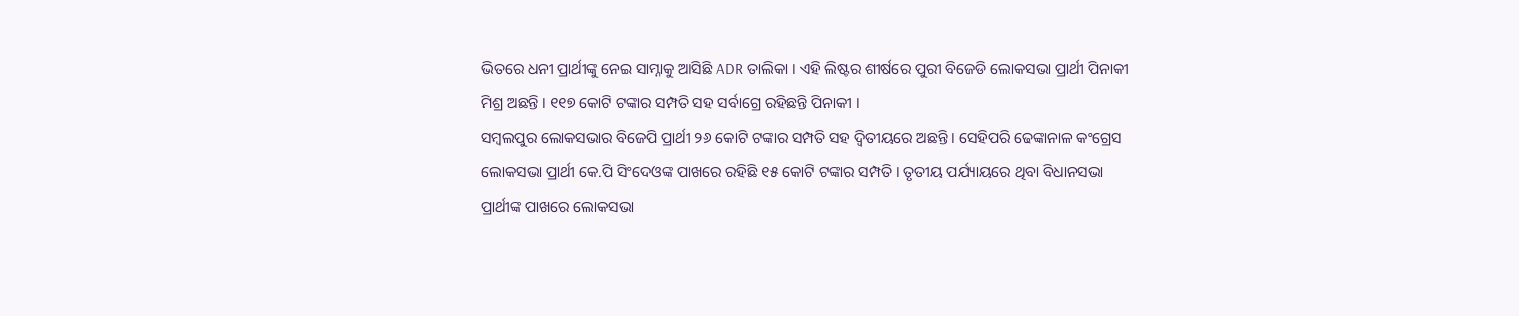ଭିତରେ ଧନୀ ପ୍ରାର୍ଥୀଙ୍କୁ ନେଇ ସାମ୍ନାକୁ ଆସିଛି ADR ତାଲିକା । ଏହି ଲିଷ୍ଟର ଶୀର୍ଷରେ ପୁରୀ ବିଜେଡି ଲୋକସଭା ପ୍ରାର୍ଥୀ ପିନାକୀ ମିଶ୍ର ଅଛନ୍ତି । ୧୧୭ କୋଟି ଟଙ୍କାର ସମ୍ପତି ସହ ସର୍ବାଗ୍ରେ ରହିଛନ୍ତି ପିନାକୀ ।
ସମ୍ବଲପୁର ଲୋକସଭାର ବିଜେପି ପ୍ରାର୍ଥୀ ୨୬ କୋଟି ଟଙ୍କାର ସମ୍ପତି ସହ ଦ୍ୱିତୀୟରେ ଅଛନ୍ତି । ସେହିପରି ଢେଙ୍କାନାଳ କଂଗ୍ରେସ ଲୋକସଭା ପ୍ରାର୍ଥୀ କେ.ପି ସିଂଦେଓଙ୍କ ପାଖରେ ରହିଛି ୧୫ କୋଟି ଟଙ୍କାର ସମ୍ପତି । ତୃତୀୟ ପର୍ଯ୍ୟାୟରେ ଥିବା ବିଧାନସଭା ପ୍ରାର୍ଥୀଙ୍କ ପାଖରେ ଲୋକସଭା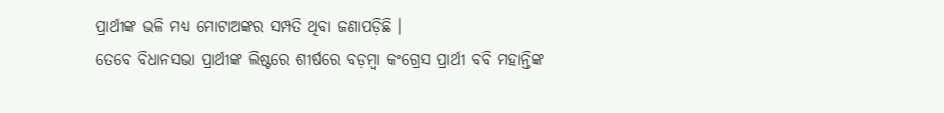ପ୍ରାର୍ଥୀଙ୍କ ଭଳି ମଧ୍ୟ ମୋଟାଅଙ୍କର ସମ୍ପତି ଥିବା ଜଣାପଡ଼ିଛି ।
ତେବେ ବିଧାନସଭା ପ୍ରାର୍ଥୀଙ୍କ ଲିଷ୍ଟରେ ଶୀର୍ଷରେ ବଡ଼ମ୍ବା କଂଗ୍ରେସ ପ୍ରାର୍ଥୀ ବବି ମହାନ୍ତିଙ୍କ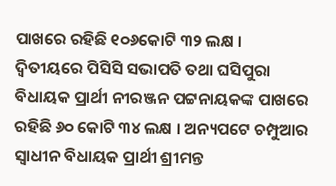ପାଖରେ ରହିଛି ୧୦୬କୋଟି ୩୨ ଲକ୍ଷ । ଦ୍ୱିତୀୟରେ ପିସିସି ସଭାପତି ତଥା ଘସିପୁରା ବିଧାୟକ ପ୍ରାର୍ଥୀ ନୀରଞ୍ଜନ ପଟ୍ଟନାୟକଙ୍କ ପାଖରେ ରହିଛି ୬୦ କୋଟି ୩୪ ଲକ୍ଷ । ଅନ୍ୟପଟେ ଚମ୍ପୁଆର ସ୍ୱାଧୀନ ବିଧାୟକ ପ୍ରାର୍ଥୀ ଶ୍ରୀମନ୍ତ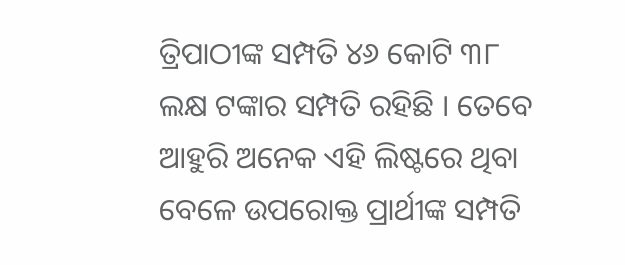ତ୍ରିପାଠୀଙ୍କ ସମ୍ପତି ୪୬ କୋଟି ୩୮ ଲକ୍ଷ ଟଙ୍କାର ସମ୍ପତି ରହିଛି । ତେବେ ଆହୁରି ଅନେକ ଏହି ଲିଷ୍ଟରେ ଥିବା ବେଳେ ଉପରୋକ୍ତ ପ୍ରାର୍ଥୀଙ୍କ ସମ୍ପତି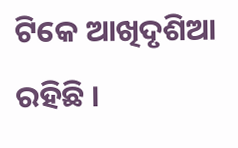ଟିକେ ଆଖିଦୃଶିଆ ରହିଛି ।